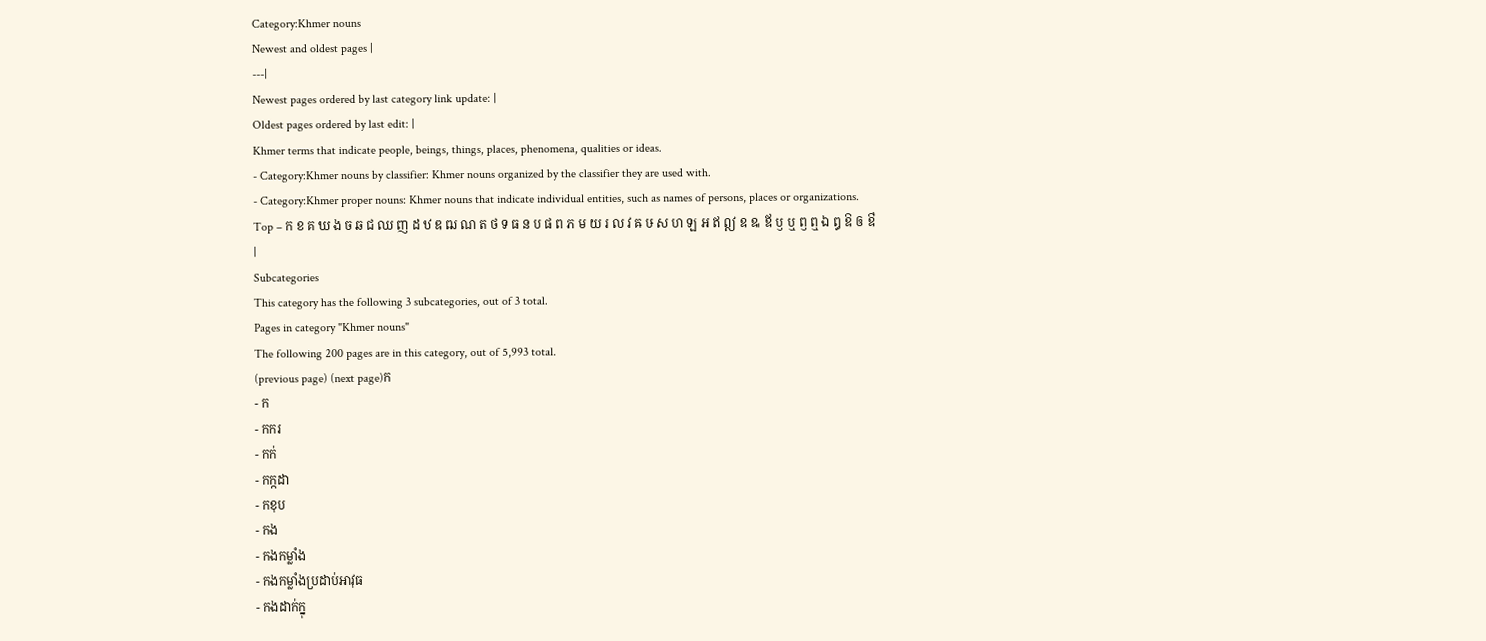Category:Khmer nouns
Newest and oldest pages |
---|
Newest pages ordered by last category link update: |
Oldest pages ordered by last edit: |
Khmer terms that indicate people, beings, things, places, phenomena, qualities or ideas.
- Category:Khmer nouns by classifier: Khmer nouns organized by the classifier they are used with.
- Category:Khmer proper nouns: Khmer nouns that indicate individual entities, such as names of persons, places or organizations.
Top – ក ខ គ ឃ ង ច ឆ ជ ឈ ញ ដ ឋ ឌ ឍ ណ ត ថ ទ ធ ន ប ផ ព ភ ម យ រ ល វ ឝ ឞ ស ហ ឡ អ ឥ ឦ ឧ ឩ ឪ ឫ ឬ ឭ ឮ ឯ ឰ ឱ ឲ ឳ |
Subcategories
This category has the following 3 subcategories, out of 3 total.
Pages in category "Khmer nouns"
The following 200 pages are in this category, out of 5,993 total.
(previous page) (next page)ក
- ក
- កករ
- កក់
- កក្កដា
- កខុប
- កង
- កងកម្លាំង
- កងកម្លាំងប្រដាប់អាវុធ
- កងដាក់ក្នុ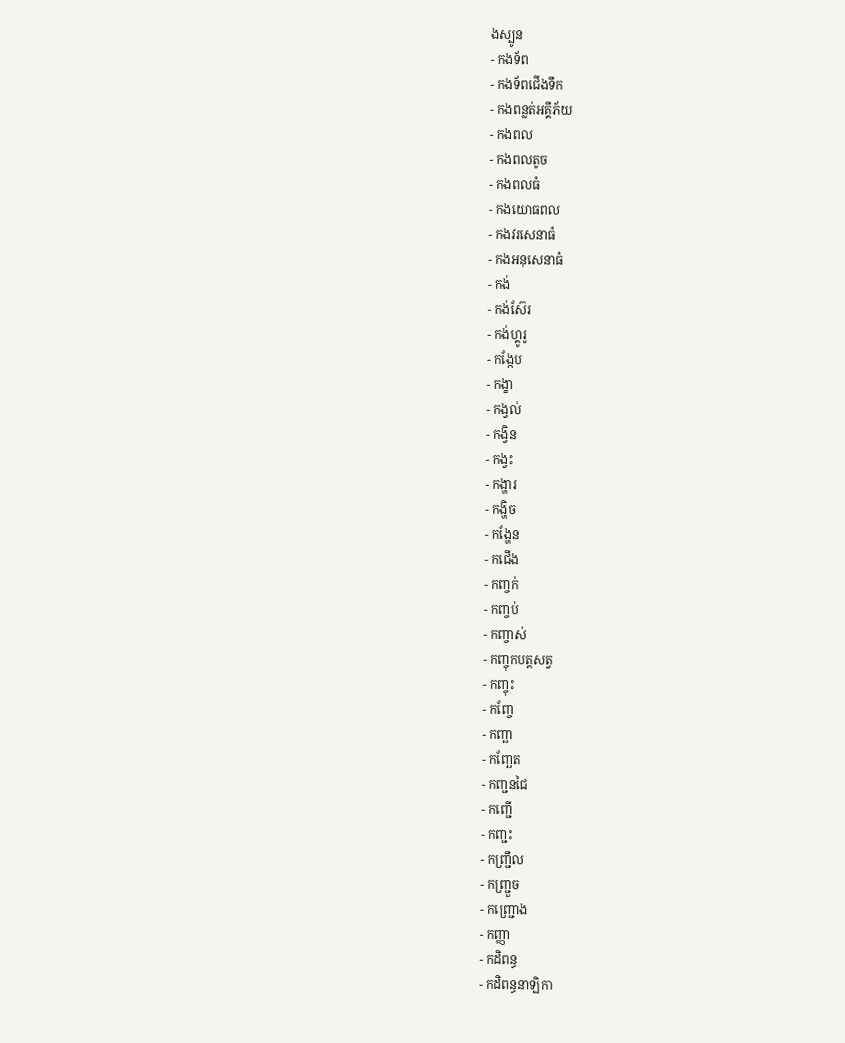ងស្បូន
- កងទ័ព
- កងទ័ពជើងទឹក
- កងពន្លត់អគ្គីភ័យ
- កងពល
- កងពលតូច
- កងពលធំ
- កងយោធពល
- កងវរសេនាធំ
- កងអនុសេនាធំ
- កង់
- កង់ស៊ែរ
- កង់ហ្គូរូ
- កង្កែប
- កង្ខា
- កង្វល់
- កង្វិន
- កង្វះ
- កង្ហារ
- កង្ហិច
- កង្ហែន
- កជើង
- កញ្ចក់
- កញ្ចប់
- កញ្ចាស់
- កញ្ចុកបត្តសត្វ
- កញ្ចុះ
- កញ្ចែ
- កញ្ឆា
- កញ្ឆែត
- កញ្ជនជៃ
- កញ្ជើ
- កញ្ជះ
- កញ្ជ្រឹល
- កញ្ជ្រួច
- កញ្ជ្រោង
- កញ្ញា
- កដិពន្ធ
- កដិពន្ធនាឡិកា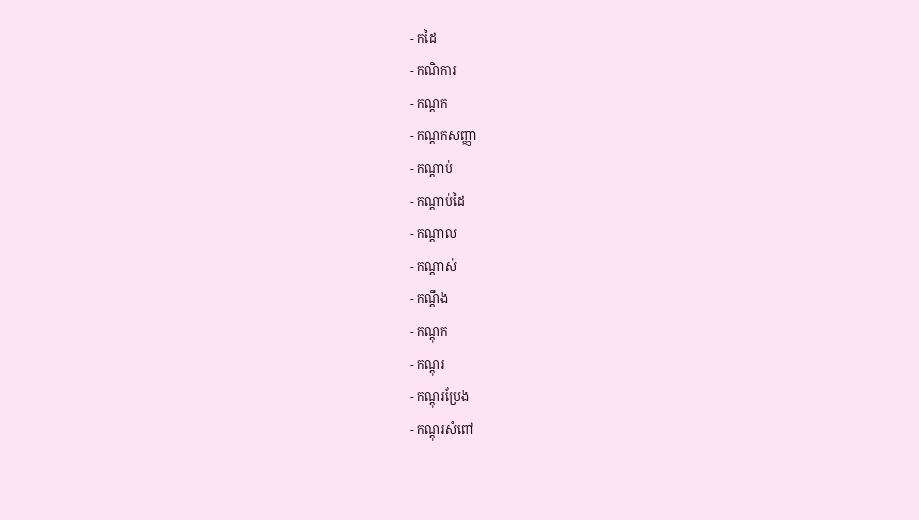- កដៃ
- កណិការ
- កណ្ដក
- កណ្ដកសញ្ញា
- កណ្ដាប់
- កណ្ដាប់ដៃ
- កណ្ដាល
- កណ្ដាស់
- កណ្ដឹង
- កណ្ដុក
- កណ្ដុរ
- កណ្ដុរប្រែង
- កណ្ដុរសំពៅ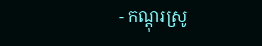- កណ្ដុរស្រូ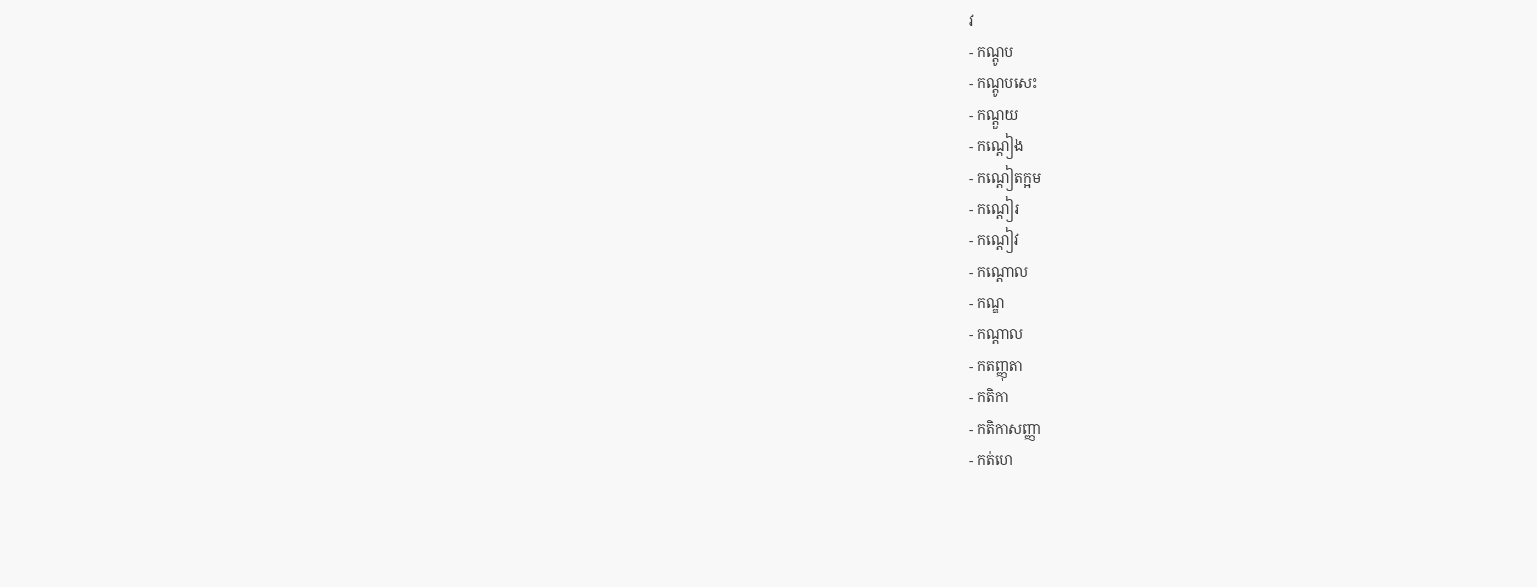វ
- កណ្ដូប
- កណ្ដូបសេះ
- កណ្ដួយ
- កណ្ដៀង
- កណ្ដៀតក្អម
- កណ្ដៀរ
- កណ្ដៀវ
- កណ្ដោល
- កណ្ឌ
- កណ្តាល
- កតញ្ញុតា
- កតិកា
- កតិកាសញ្ញា
- កត់ហេ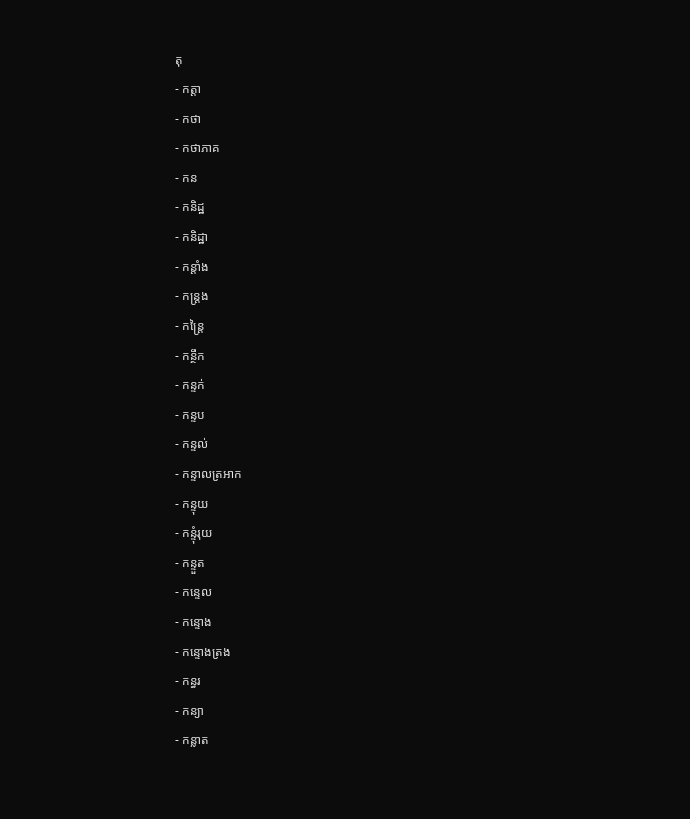តុ
- កត្តា
- កថា
- កថាភាគ
- កន
- កនិដ្ឋ
- កនិដ្ឋា
- កន្តាំង
- កន្ត្រង
- កន្ត្រៃ
- កន្ថឹក
- កន្ទក់
- កន្ទប
- កន្ទល់
- កន្ទាលត្រអាក
- កន្ទុយ
- កន្ទុំរុយ
- កន្ទួត
- កន្ទេល
- កន្ទោង
- កន្ទោងត្រង
- កន្ធរ
- កន្យា
- កន្លាត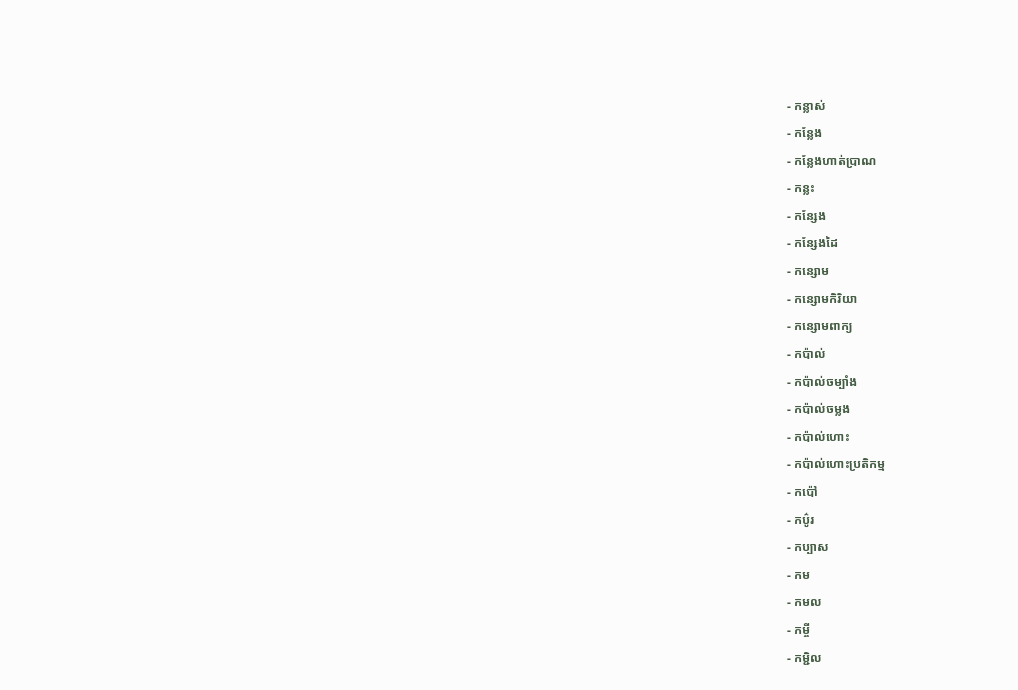- កន្លាស់
- កន្លែង
- កន្លែងហាត់ប្រាណ
- កន្លះ
- កន្សែង
- កន្សែងដៃ
- កន្សោម
- កន្សោមកិរិយា
- កន្សោមពាក្យ
- កប៉ាល់
- កប៉ាល់ចម្បាំង
- កប៉ាល់ចម្លង
- កប៉ាល់ហោះ
- កប៉ាល់ហោះប្រតិកម្ម
- កប៉ៅ
- កប៌ូរ
- កប្បាស
- កម
- កមល
- កម្ចី
- កម្ជិល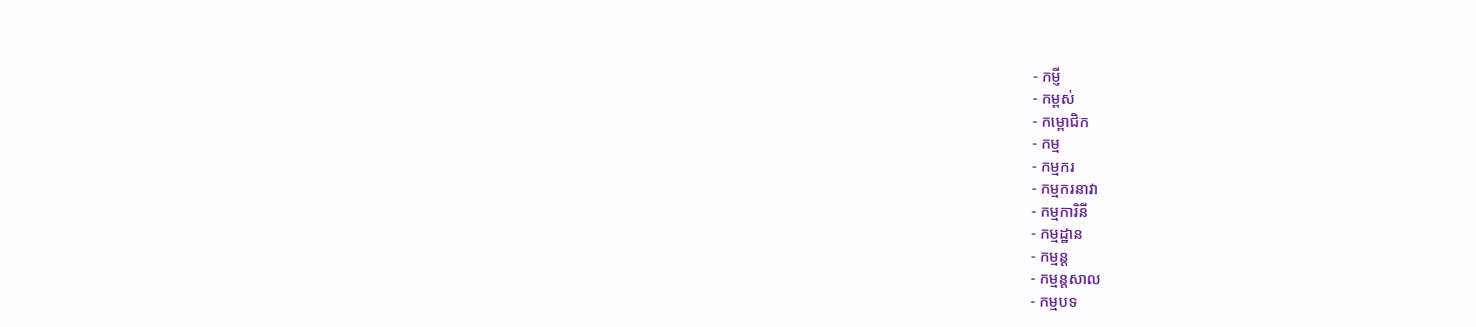- កម្ញី
- កម្ពស់
- កម្ពោជិក
- កម្ម
- កម្មករ
- កម្មករនាវា
- កម្មការិនី
- កម្មដ្ឋាន
- កម្មន្ត
- កម្មន្តសាល
- កម្មបទ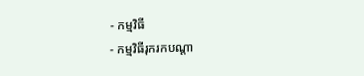- កម្មវិធី
- កម្មវិធីរុករកបណ្ដា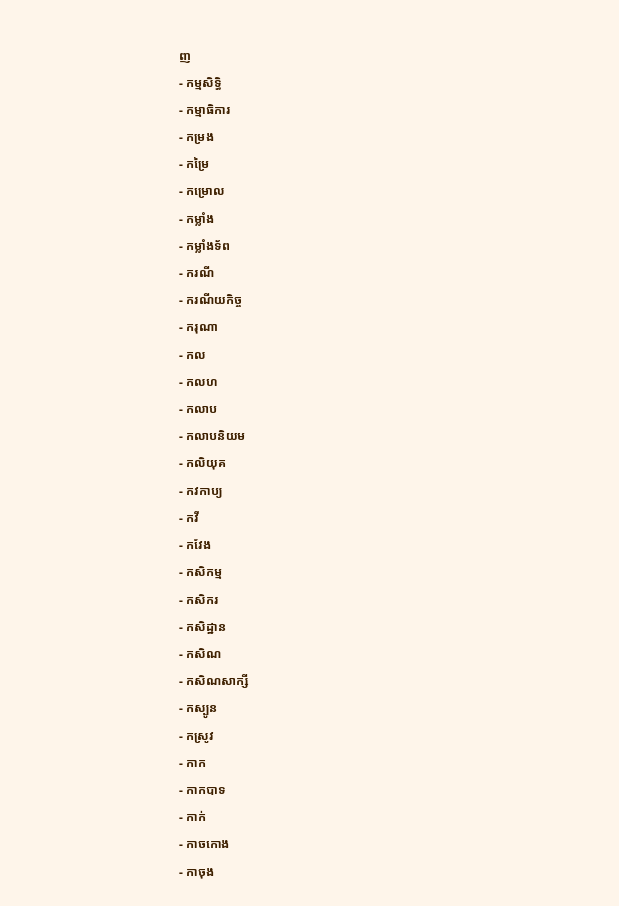ញ
- កម្មសិទ្ធិ
- កម្មាធិការ
- កម្រង
- កម្រៃ
- កម្រោល
- កម្លាំង
- កម្លាំងទ័ព
- ករណី
- ករណីយកិច្ច
- ករុណា
- កល
- កលហ
- កលាប
- កលាបនិយម
- កលិយុគ
- កវកាប្យ
- កវី
- កវែង
- កសិកម្ម
- កសិករ
- កសិដ្ឋាន
- កសិណ
- កសិណសាក្សី
- កស្បូន
- កស្រូវ
- កាក
- កាកបាទ
- កាក់
- កាចកោង
- កាចុង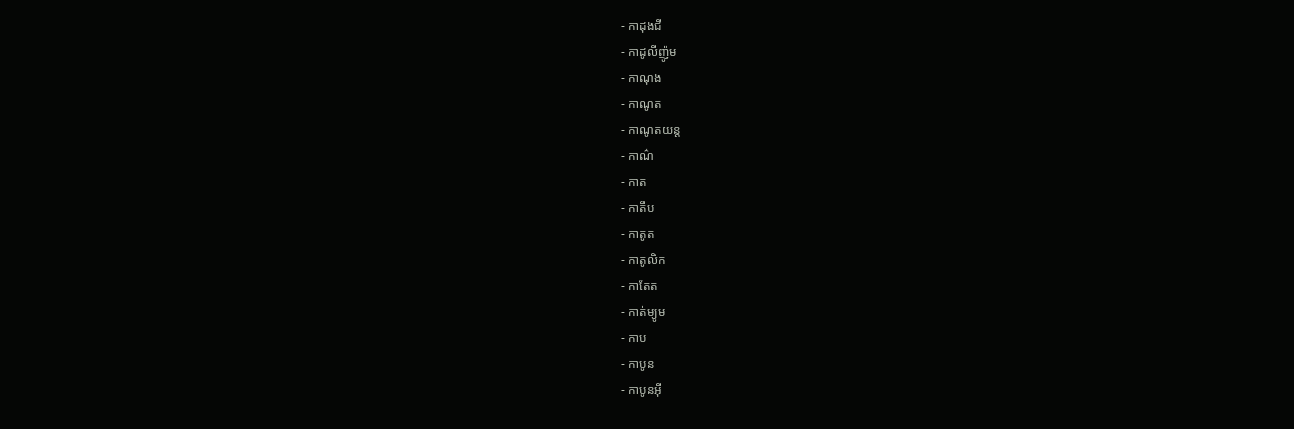- កាដុងជី
- កាដូលីញ៉ូម
- កាណុង
- កាណូត
- កាណូតយន្ត
- កាណ៌
- កាត
- កាតឹប
- កាតូត
- កាតូលិក
- កាតែត
- កាត់ម្យូម
- កាប
- កាបូន
- កាបូនអ៊ី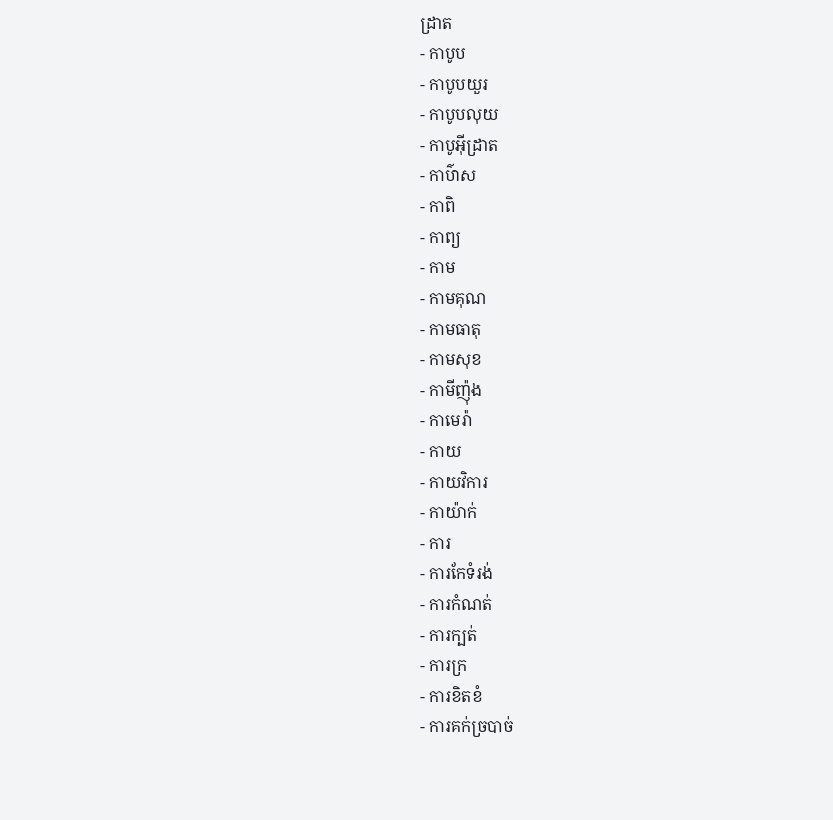ដ្រាត
- កាបូប
- កាបូបយួរ
- កាបូបលុយ
- កាបូអ៊ីដ្រាត
- កាប៌ាស
- កាពិ
- កាព្យ
- កាម
- កាមគុណ
- កាមធាតុ
- កាមសុខ
- កាមីញ៉ុង
- កាមេរ៉ា
- កាយ
- កាយវិការ
- កាយ៉ាក់
- ការ
- ការកែទំរង់
- ការកំណត់
- ការក្បត់
- ការក្រ
- ការខិតខំ
- ការគក់ច្របាច់